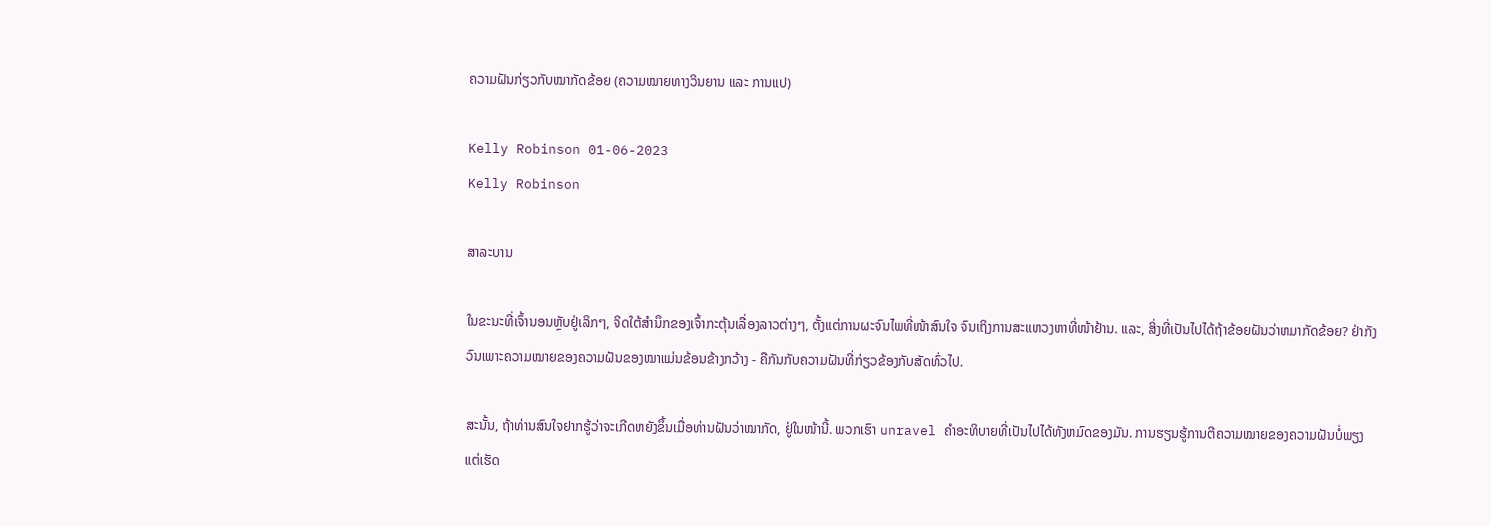ຄວາມຝັນກ່ຽວກັບໝາກັດຂ້ອຍ (ຄວາມໝາຍທາງວິນຍານ ແລະ ການແປ)

Kelly Robinson 01-06-2023
Kelly Robinson

ສາລະບານ

ໃນຂະນະທີ່ເຈົ້ານອນຫຼັບຢູ່ເລິກໆ, ຈິດໃຕ້ສຳນຶກຂອງເຈົ້າກະຕຸ້ນເລື່ອງລາວຕ່າງໆ, ຕັ້ງແຕ່ການຜະຈົນໄພທີ່ໜ້າສົນໃຈ ຈົນເຖິງການສະແຫວງຫາທີ່ໜ້າຢ້ານ. ແລະ, ສິ່ງທີ່ເປັນໄປໄດ້ຖ້າຂ້ອຍຝັນວ່າຫມາກັດຂ້ອຍ? ຢ່າກັງວົນເພາະຄວາມໝາຍຂອງຄວາມຝັນຂອງໝາແມ່ນຂ້ອນຂ້າງກວ້າງ - ຄືກັນກັບຄວາມຝັນທີ່ກ່ຽວຂ້ອງກັບສັດທົ່ວໄປ.

ສະນັ້ນ, ຖ້າທ່ານສົນໃຈຢາກຮູ້ວ່າຈະເກີດຫຍັງຂຶ້ນເມື່ອທ່ານຝັນວ່າໝາກັດ, ຢູ່ໃນໜ້ານີ້. ພວກເຮົາ unravel ຄໍາອະທິບາຍທີ່ເປັນໄປໄດ້ທັງຫມົດຂອງມັນ. ການຮຽນຮູ້ການຕີຄວາມໝາຍຂອງຄວາມຝັນບໍ່ພຽງແຕ່ເຮັດ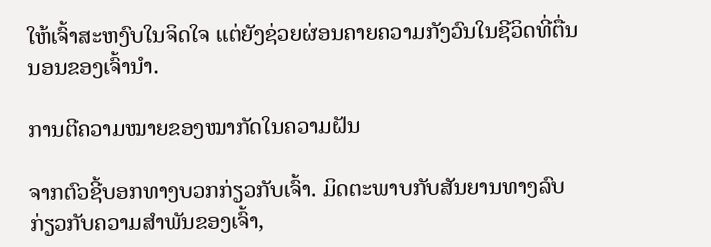ໃຫ້ເຈົ້າສະຫງົບໃນຈິດໃຈ ແຕ່ຍັງຊ່ວຍຜ່ອນຄາຍຄວາມກັງວົນໃນຊີວິດທີ່ຕື່ນນອນຂອງເຈົ້ານຳ.

ການຕີຄວາມໝາຍຂອງໝາກັດໃນຄວາມຝັນ

ຈາກຕົວຊີ້ບອກທາງບວກກ່ຽວກັບເຈົ້າ. ມິດຕະພາບກັບສັນຍານທາງລົບກ່ຽວກັບຄວາມສຳພັນຂອງເຈົ້າ,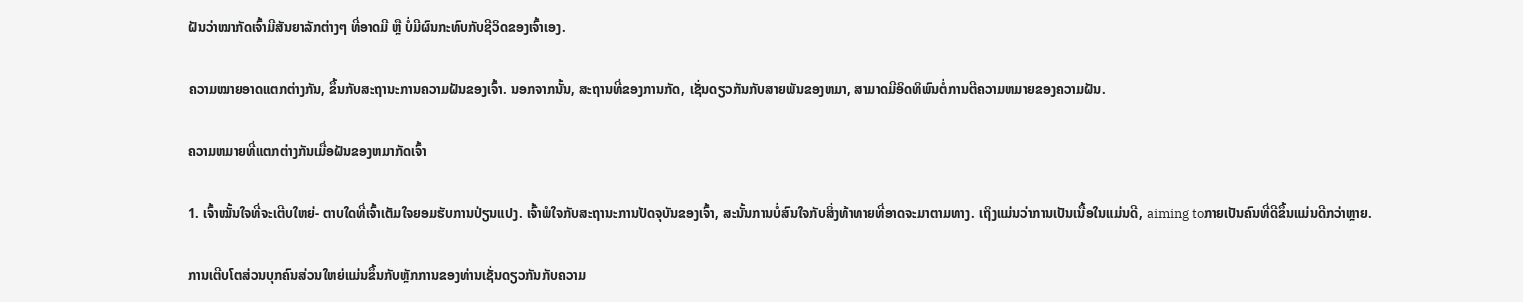ຝັນວ່າໝາກັດເຈົ້າມີສັນຍາລັກຕ່າງໆ ທີ່ອາດມີ ຫຼື ບໍ່ມີຜົນກະທົບກັບຊີວິດຂອງເຈົ້າເອງ.

ຄວາມໝາຍອາດແຕກຕ່າງກັນ, ຂຶ້ນກັບສະຖານະການຄວາມຝັນຂອງເຈົ້າ. ນອກຈາກນັ້ນ, ສະຖານທີ່ຂອງການກັດ, ເຊັ່ນດຽວກັນກັບສາຍພັນຂອງຫມາ, ສາມາດມີອິດທິພົນຕໍ່ການຕີຄວາມຫມາຍຂອງຄວາມຝັນ.

ຄວາມຫມາຍທີ່ແຕກຕ່າງກັນເມື່ອຝັນຂອງຫມາກັດເຈົ້າ

1. ເຈົ້າໝັ້ນໃຈທີ່ຈະເຕີບໃຫຍ່- ຕາບໃດທີ່ເຈົ້າເຕັມໃຈຍອມຮັບການປ່ຽນແປງ. ເຈົ້າພໍໃຈກັບສະຖານະການປັດຈຸບັນຂອງເຈົ້າ, ສະນັ້ນການບໍ່ສົນໃຈກັບສິ່ງທ້າທາຍທີ່ອາດຈະມາຕາມທາງ. ເຖິງແມ່ນວ່າການເປັນເນື້ອໃນແມ່ນດີ, aiming toກາຍເປັນຄົນທີ່ດີຂຶ້ນແມ່ນດີກວ່າຫຼາຍ.

ການເຕີບໂຕສ່ວນບຸກຄົນສ່ວນໃຫຍ່ແມ່ນຂຶ້ນກັບຫຼັກການຂອງທ່ານເຊັ່ນດຽວກັນກັບຄວາມ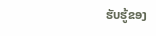ຮັບຮູ້ຂອງ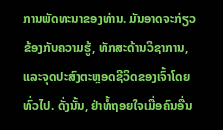ການພັດທະນາຂອງທ່ານ. ມັນອາດຈະກ່ຽວຂ້ອງກັບຄວາມຮູ້, ທັກສະດ້ານວິຊາການ, ແລະຈຸດປະສົງຕະຫຼອດຊີວິດຂອງເຈົ້າໂດຍທົ່ວໄປ. ດັ່ງນັ້ນ, ຢ່າທໍ້ຖອຍໃຈເມື່ອຄົນອື່ນ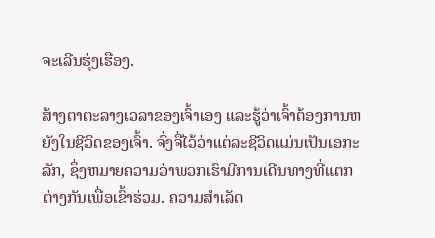ຈະເລີນຮຸ່ງເຮືອງ.

ສ້າງຕາຕະລາງເວລາຂອງເຈົ້າເອງ ແລະຮູ້ວ່າເຈົ້າຕ້ອງການຫຍັງໃນຊີວິດຂອງເຈົ້າ. ຈົ່ງຈື່ໄວ້ວ່າແຕ່ລະຊີວິດແມ່ນເປັນເອກະລັກ, ຊຶ່ງຫມາຍຄວາມວ່າພວກເຮົາມີການເດີນທາງທີ່ແຕກຕ່າງກັນເພື່ອເຂົ້າຮ່ວມ. ຄວາມສໍາເລັດ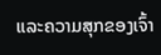ແລະຄວາມສຸກຂອງເຈົ້າ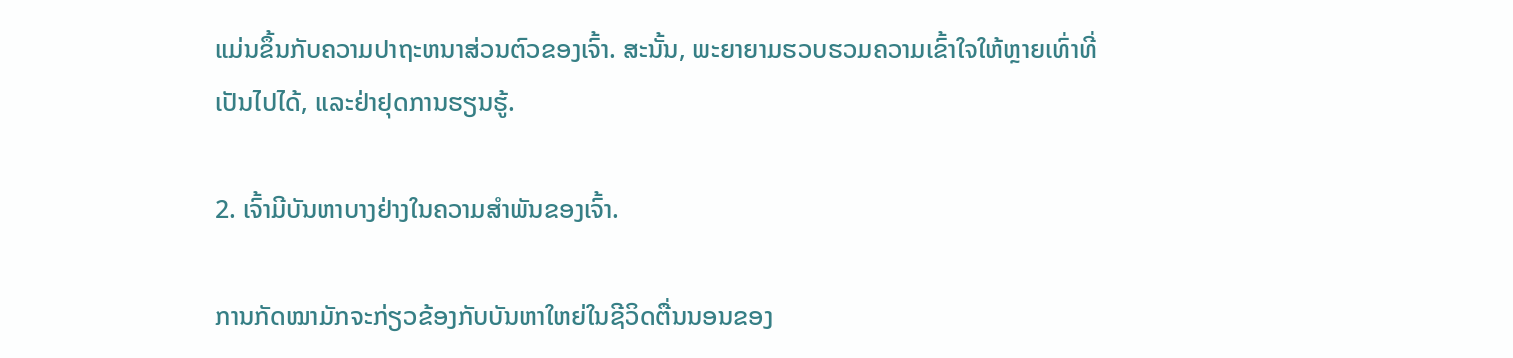ແມ່ນຂຶ້ນກັບຄວາມປາຖະຫນາສ່ວນຕົວຂອງເຈົ້າ. ສະນັ້ນ, ພະຍາຍາມຮວບຮວມຄວາມເຂົ້າໃຈໃຫ້ຫຼາຍເທົ່າທີ່ເປັນໄປໄດ້, ແລະຢ່າຢຸດການຮຽນຮູ້.

2. ເຈົ້າມີບັນຫາບາງຢ່າງໃນຄວາມສຳພັນຂອງເຈົ້າ.

ການກັດໝາມັກຈະກ່ຽວຂ້ອງກັບບັນຫາໃຫຍ່ໃນຊີວິດຕື່ນນອນຂອງ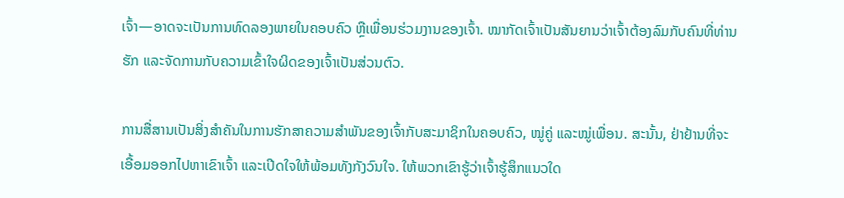ເຈົ້າ—ອາດຈະເປັນການທົດລອງພາຍໃນຄອບຄົວ ຫຼືເພື່ອນຮ່ວມງານຂອງເຈົ້າ. ໝາກັດເຈົ້າເປັນສັນຍານວ່າເຈົ້າຕ້ອງລົມກັບຄົນທີ່ທ່ານຮັກ ແລະຈັດການກັບຄວາມເຂົ້າໃຈຜິດຂອງເຈົ້າເປັນສ່ວນຕົວ.

ການສື່ສານເປັນສິ່ງສຳຄັນໃນການຮັກສາຄວາມສຳພັນຂອງເຈົ້າກັບສະມາຊິກໃນຄອບຄົວ, ໝູ່ຄູ່ ແລະໝູ່ເພື່ອນ. ສະນັ້ນ, ຢ່າຢ້ານທີ່ຈະເອື້ອມອອກໄປຫາເຂົາເຈົ້າ ແລະເປີດໃຈໃຫ້ພ້ອມທັງກັງວົນໃຈ. ໃຫ້ພວກເຂົາຮູ້ວ່າເຈົ້າຮູ້ສຶກແນວໃດ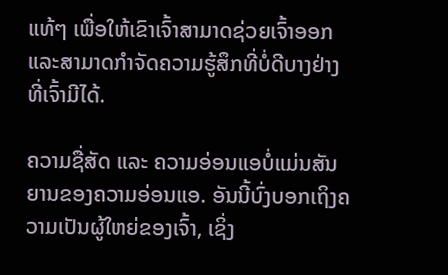ແທ້ໆ ເພື່ອໃຫ້ເຂົາເຈົ້າສາມາດຊ່ວຍເຈົ້າອອກ ແລະສາມາດກຳຈັດຄວາມຮູ້ສຶກທີ່ບໍ່ດີບາງຢ່າງທີ່ເຈົ້າມີໄດ້.

ຄວາມຊື່ສັດ ແລະ ຄວາມອ່ອນແອບໍ່ແມ່ນສັນຍານຂອງຄວາມອ່ອນແອ. ອັນນີ້ບົ່ງບອກເຖິງຄວາມເປັນຜູ້ໃຫຍ່ຂອງເຈົ້າ, ເຊິ່ງ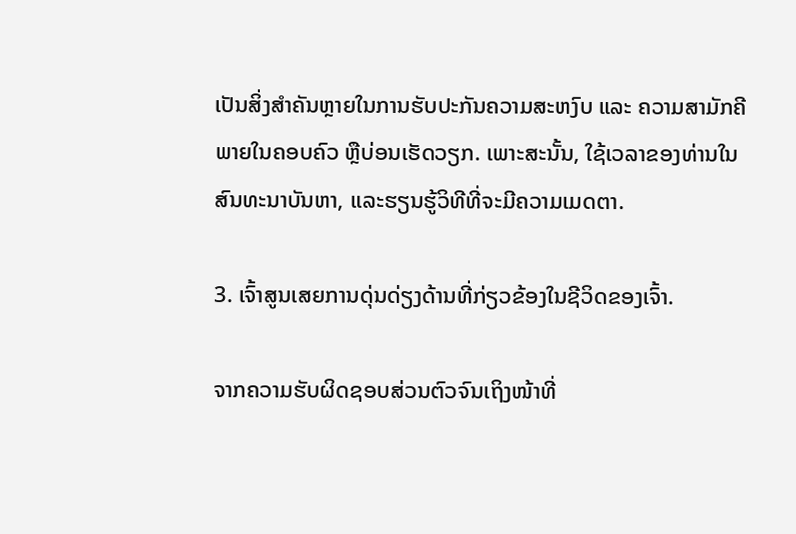ເປັນສິ່ງສໍາຄັນຫຼາຍໃນການຮັບປະກັນຄວາມສະຫງົບ ແລະ ຄວາມສາມັກຄີພາຍໃນຄອບຄົວ ຫຼືບ່ອນເຮັດວຽກ. ເພາະສະນັ້ນ, ໃຊ້ເວລາຂອງທ່ານໃນສົນທະນາບັນຫາ, ແລະຮຽນຮູ້ວິທີທີ່ຈະມີຄວາມເມດຕາ.

3. ເຈົ້າສູນເສຍການດຸ່ນດ່ຽງດ້ານທີ່ກ່ຽວຂ້ອງໃນຊີວິດຂອງເຈົ້າ.

ຈາກຄວາມຮັບຜິດຊອບສ່ວນຕົວຈົນເຖິງໜ້າທີ່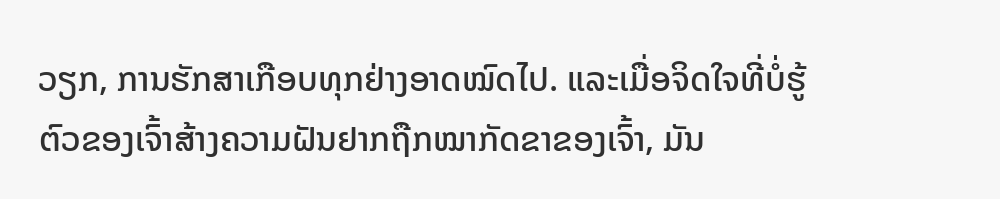ວຽກ, ການຮັກສາເກືອບທຸກຢ່າງອາດໝົດໄປ. ແລະເມື່ອຈິດໃຈທີ່ບໍ່ຮູ້ຕົວຂອງເຈົ້າສ້າງຄວາມຝັນຢາກຖືກໝາກັດຂາຂອງເຈົ້າ, ມັນ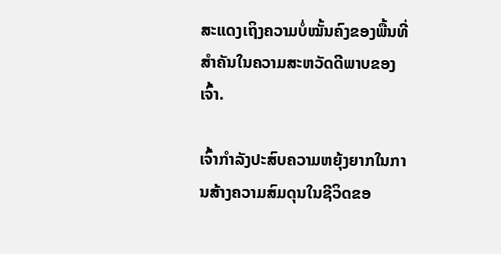ສະແດງເຖິງຄວາມບໍ່ໝັ້ນຄົງຂອງພື້ນທີ່ສຳຄັນໃນຄວາມສະຫວັດດີພາບຂອງເຈົ້າ.

ເຈົ້າກຳລັງປະສົບຄວາມຫຍຸ້ງຍາກໃນການສ້າງຄວາມສົມດຸນໃນຊີວິດຂອ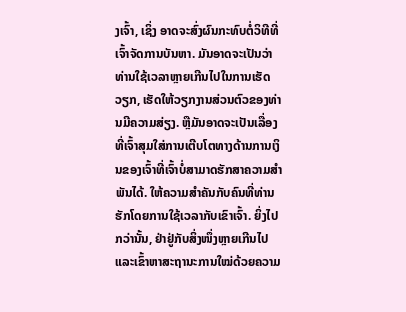ງເຈົ້າ, ເຊິ່ງ ອາດຈະສົ່ງຜົນກະທົບຕໍ່ວິທີທີ່ເຈົ້າຈັດການບັນຫາ. ມັນອາດຈະເປັນວ່າທ່ານໃຊ້ເວລາຫຼາຍເກີນໄປໃນການເຮັດວຽກ, ເຮັດໃຫ້ວຽກງານສ່ວນຕົວຂອງທ່ານມີຄວາມສ່ຽງ. ຫຼືມັນອາດຈະເປັນເລື່ອງທີ່ເຈົ້າສຸມໃສ່ການເຕີບໂຕທາງດ້ານການເງິນຂອງເຈົ້າທີ່ເຈົ້າບໍ່ສາມາດຮັກສາຄວາມສຳພັນໄດ້. ໃຫ້ຄວາມສໍາຄັນກັບຄົນທີ່ທ່ານຮັກໂດຍການໃຊ້ເວລາກັບເຂົາເຈົ້າ. ຍິ່ງໄປກວ່ານັ້ນ, ຢ່າຢູ່ກັບສິ່ງໜຶ່ງຫຼາຍເກີນໄປ ແລະເຂົ້າຫາສະຖານະການໃໝ່ດ້ວຍຄວາມ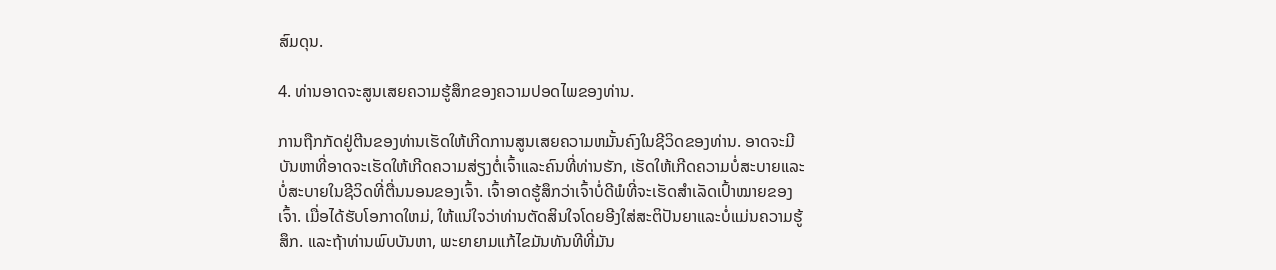ສົມດຸນ.

4. ທ່ານອາດຈະສູນເສຍຄວາມຮູ້ສຶກຂອງຄວາມປອດໄພຂອງທ່ານ.

ການຖືກກັດຢູ່ຕີນຂອງທ່ານເຮັດໃຫ້ເກີດການສູນເສຍຄວາມຫມັ້ນຄົງໃນຊີວິດຂອງທ່ານ. ອາດຈະມີບັນຫາທີ່ອາດຈະເຮັດໃຫ້ເກີດຄວາມສ່ຽງຕໍ່ເຈົ້າແລະຄົນທີ່ທ່ານຮັກ, ເຮັດໃຫ້ເກີດຄວາມບໍ່ສະບາຍແລະບໍ່ສະບາຍໃນຊີວິດທີ່ຕື່ນນອນຂອງເຈົ້າ. ເຈົ້າອາດຮູ້ສຶກວ່າເຈົ້າບໍ່ດີພໍທີ່ຈະເຮັດສຳເລັດເປົ້າໝາຍຂອງເຈົ້າ. ເມື່ອໄດ້ຮັບໂອກາດໃຫມ່, ໃຫ້ແນ່ໃຈວ່າທ່ານຕັດສິນໃຈໂດຍອີງໃສ່ສະຕິປັນຍາແລະບໍ່ແມ່ນຄວາມຮູ້ສຶກ. ແລະຖ້າທ່ານພົບບັນຫາ, ພະຍາຍາມແກ້ໄຂມັນທັນທີທີ່ມັນ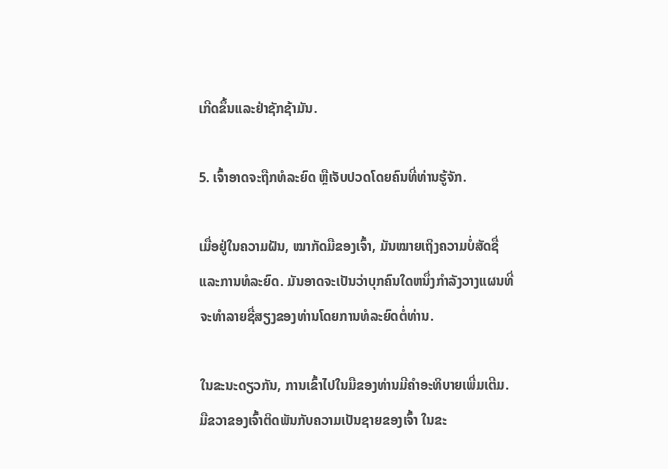ເກີດຂຶ້ນແລະຢ່າຊັກຊ້າມັນ.

5. ເຈົ້າອາດຈະຖືກທໍລະຍົດ ຫຼືເຈັບປວດໂດຍຄົນທີ່ທ່ານຮູ້ຈັກ.

ເມື່ອຢູ່ໃນຄວາມຝັນ, ໝາກັດມືຂອງເຈົ້າ, ມັນໝາຍເຖິງຄວາມບໍ່ສັດຊື່ ແລະການທໍລະຍົດ. ມັນອາດຈະເປັນວ່າບຸກຄົນໃດຫນຶ່ງກໍາລັງວາງແຜນທີ່ຈະທໍາລາຍຊື່ສຽງຂອງທ່ານໂດຍການທໍລະຍົດຕໍ່ທ່ານ.

ໃນຂະນະດຽວກັນ, ການເຂົ້າໄປໃນມືຂອງທ່ານມີຄໍາອະທິບາຍເພີ່ມເຕີມ. ມືຂວາຂອງເຈົ້າຕິດພັນກັບຄວາມເປັນຊາຍຂອງເຈົ້າ ໃນຂະ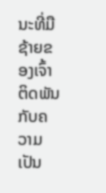ນະທີ່ມືຊ້າຍຂອງເຈົ້າຕິດພັນກັບຄວາມເປັນ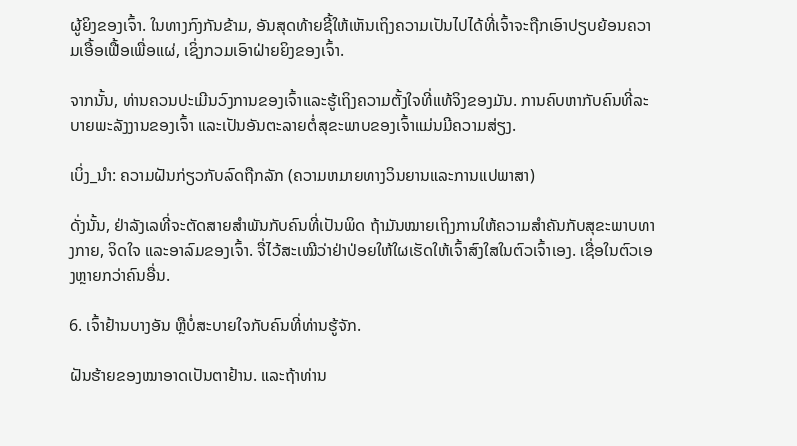ຜູ້ຍິງຂອງເຈົ້າ. ໃນທາງກົງກັນຂ້າມ, ອັນສຸດທ້າຍຊີ້ໃຫ້ເຫັນເຖິງຄວາມເປັນໄປໄດ້ທີ່ເຈົ້າຈະຖືກເອົາປຽບຍ້ອນຄວາມເອື້ອເຟື້ອເພື່ອແຜ່, ເຊິ່ງກວມເອົາຝ່າຍຍິງຂອງເຈົ້າ.

ຈາກນັ້ນ, ທ່ານຄວນປະເມີນວົງການຂອງເຈົ້າແລະຮູ້ເຖິງຄວາມຕັ້ງໃຈທີ່ແທ້ຈິງຂອງມັນ. ການຄົບຫາກັບຄົນທີ່ລະບາຍພະລັງງານຂອງເຈົ້າ ແລະເປັນອັນຕະລາຍຕໍ່ສຸຂະພາບຂອງເຈົ້າແມ່ນມີຄວາມສ່ຽງ.

ເບິ່ງ_ນຳ: ຄວາມຝັນກ່ຽວກັບລົດຖືກລັກ (ຄວາມຫມາຍທາງວິນຍານແລະການແປພາສາ)

ດັ່ງນັ້ນ, ຢ່າລັງເລທີ່ຈະຕັດສາຍສຳພັນກັບຄົນທີ່ເປັນພິດ ຖ້າມັນໝາຍເຖິງການໃຫ້ຄວາມສຳຄັນກັບສຸຂະພາບທາງກາຍ, ຈິດໃຈ ແລະອາລົມຂອງເຈົ້າ. ຈື່ໄວ້ສະເໝີວ່າຢ່າປ່ອຍໃຫ້ໃຜເຮັດໃຫ້ເຈົ້າສົງໃສໃນຕົວເຈົ້າເອງ. ເຊື່ອໃນຕົວເອງຫຼາຍກວ່າຄົນອື່ນ.

6. ເຈົ້າຢ້ານບາງອັນ ຫຼືບໍ່ສະບາຍໃຈກັບຄົນທີ່ທ່ານຮູ້ຈັກ.

ຝັນຮ້າຍຂອງໝາອາດເປັນຕາຢ້ານ. ແລະຖ້າທ່ານ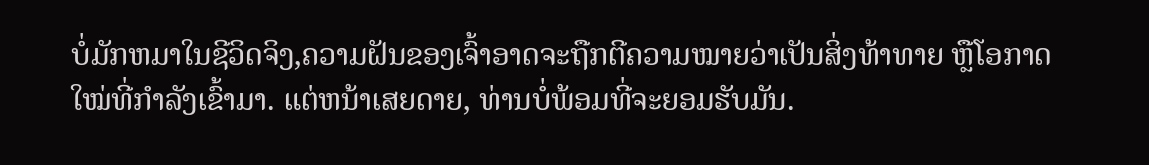ບໍ່ມັກຫມາໃນຊີວິດຈິງ,ຄວາມຝັນຂອງເຈົ້າອາດຈະຖືກຕີຄວາມໝາຍວ່າເປັນສິ່ງທ້າທາຍ ຫຼືໂອກາດໃໝ່ທີ່ກຳລັງເຂົ້າມາ. ແຕ່ຫນ້າເສຍດາຍ, ທ່ານບໍ່ພ້ອມທີ່ຈະຍອມຮັບມັນ.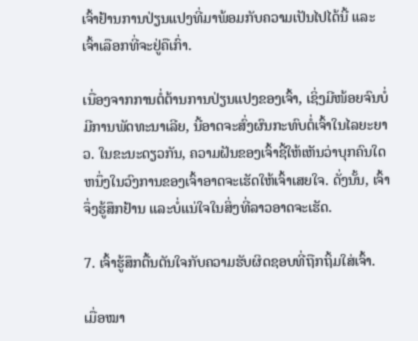ເຈົ້າຢ້ານການປ່ຽນແປງທີ່ມາພ້ອມກັບຄວາມເປັນໄປໄດ້ນີ້ ແລະເຈົ້າເລືອກທີ່ຈະຢູ່ຄືເກົ່າ.

ເນື່ອງຈາກການຕໍ່ຕ້ານການປ່ຽນແປງຂອງເຈົ້າ, ເຊິ່ງມີໜ້ອຍຈົນບໍ່ມີການພັດທະນາເລີຍ, ນີ້ອາດຈະສົ່ງຜົນກະທົບຕໍ່ເຈົ້າໃນໄລຍະຍາວ. ໃນຂະນະດຽວກັນ, ຄວາມຝັນຂອງເຈົ້າຊີ້ໃຫ້ເຫັນວ່າບຸກຄົນໃດຫນຶ່ງໃນວົງການຂອງເຈົ້າອາດຈະເຮັດໃຫ້ເຈົ້າເສຍໃຈ. ດັ່ງນັ້ນ, ເຈົ້າຈຶ່ງຮູ້ສຶກຢ້ານ ແລະບໍ່ແນ່ໃຈໃນສິ່ງທີ່ລາວອາດຈະເຮັດ.

7. ເຈົ້າຮູ້ສຶກຕື້ນຕັນໃຈກັບຄວາມຮັບຜິດຊອບທີ່ຖືກຖິ້ມໃສ່ເຈົ້າ.

ເມື່ອໝາ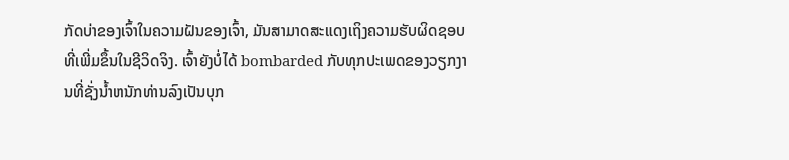ກັດບ່າຂອງເຈົ້າໃນຄວາມຝັນຂອງເຈົ້າ, ມັນສາມາດສະແດງເຖິງຄວາມຮັບຜິດຊອບທີ່ເພີ່ມຂຶ້ນໃນຊີວິດຈິງ. ເຈົ້າຍັງບໍ່ໄດ້ bombarded ກັບທຸກປະເພດຂອງວຽກງານທີ່ຊັ່ງນໍ້າຫນັກທ່ານລົງເປັນບຸກ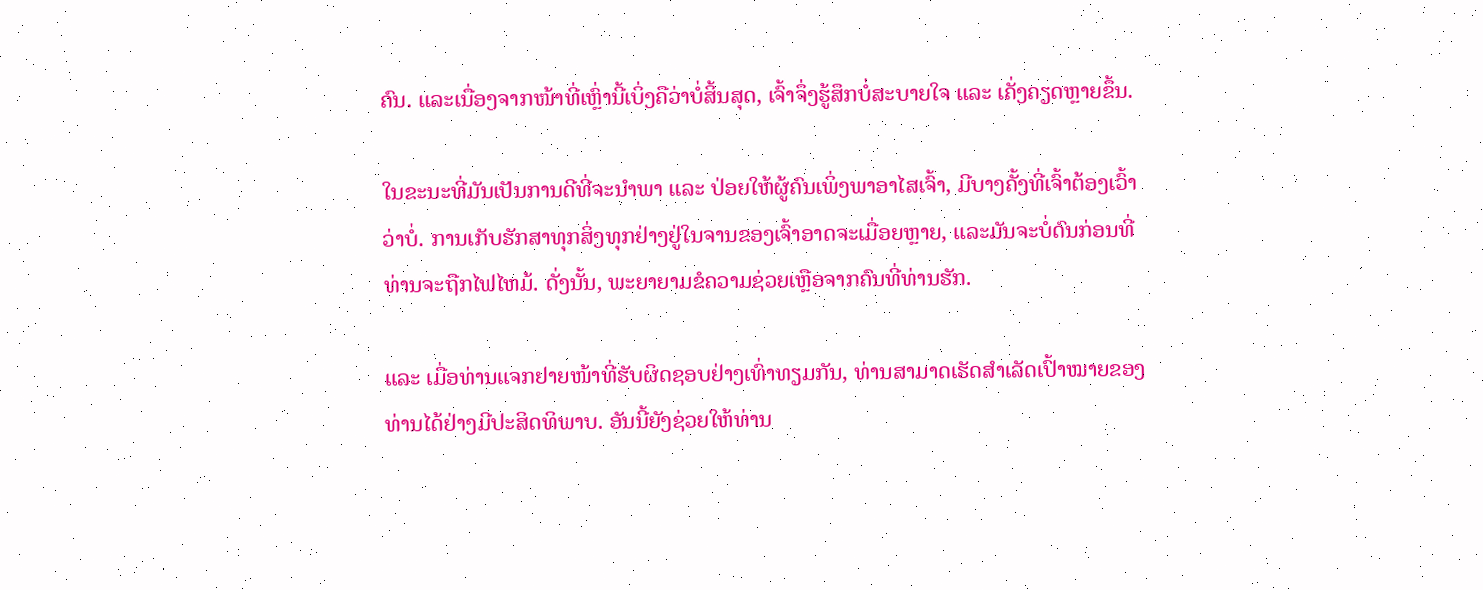ຄົນ. ແລະເນື່ອງຈາກໜ້າທີ່ເຫຼົ່ານີ້ເບິ່ງຄືວ່າບໍ່ສິ້ນສຸດ, ເຈົ້າຈຶ່ງຮູ້ສຶກບໍ່ສະບາຍໃຈ ແລະ ເຄັ່ງຄຽດຫຼາຍຂຶ້ນ.

ໃນຂະນະທີ່ມັນເປັນການດີທີ່ຈະນຳພາ ແລະ ປ່ອຍໃຫ້ຜູ້ຄົນເພິ່ງພາອາໄສເຈົ້າ, ມີບາງຄັ້ງທີ່ເຈົ້າຕ້ອງເວົ້າວ່າບໍ່. ການເກັບຮັກສາທຸກສິ່ງທຸກຢ່າງຢູ່ໃນຈານຂອງເຈົ້າອາດຈະເມື່ອຍຫຼາຍ, ແລະມັນຈະບໍ່ດົນກ່ອນທີ່ທ່ານຈະຖືກໄຟໄຫມ້. ດັ່ງນັ້ນ, ພະຍາຍາມຂໍຄວາມຊ່ວຍເຫຼືອຈາກຄົນທີ່ທ່ານຮັກ.

ແລະ ເມື່ອທ່ານແຈກຢາຍໜ້າທີ່ຮັບຜິດຊອບຢ່າງເທົ່າທຽມກັນ, ທ່ານສາມາດເຮັດສຳເລັດເປົ້າໝາຍຂອງທ່ານໄດ້ຢ່າງມີປະສິດທິພາບ. ອັນນີ້ຍັງຊ່ວຍໃຫ້ທ່ານ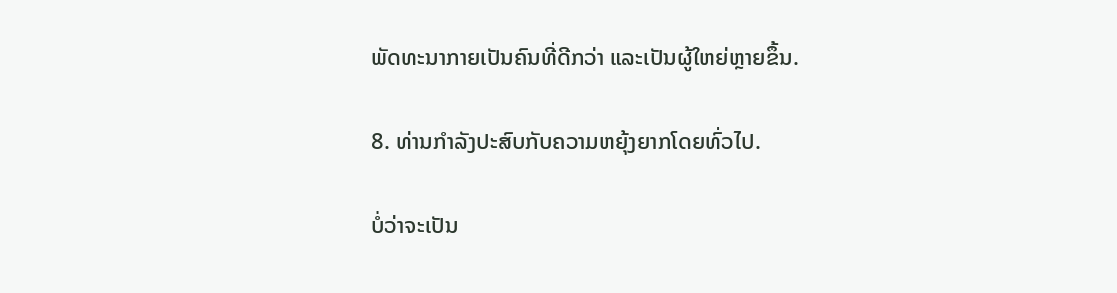ພັດທະນາກາຍເປັນຄົນທີ່ດີກວ່າ ແລະເປັນຜູ້ໃຫຍ່ຫຼາຍຂຶ້ນ.

8. ທ່ານກຳລັງປະສົບກັບຄວາມຫຍຸ້ງຍາກໂດຍທົ່ວໄປ.

ບໍ່ວ່າຈະເປັນ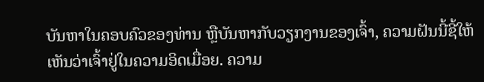ບັນຫາໃນຄອບຄົວຂອງທ່ານ ຫຼືບັນຫາກັບວຽກງານຂອງເຈົ້າ, ຄວາມຝັນນີ້ຊີ້ໃຫ້ເຫັນວ່າເຈົ້າຢູ່ໃນຄວາມອິດເມື່ອຍ. ຄວາມ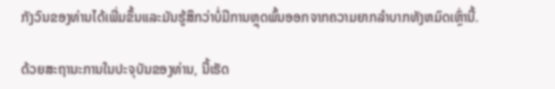ກັງວົນຂອງທ່ານໄດ້ເພີ່ມຂຶ້ນແລະມັນຮູ້ສຶກວ່າບໍ່ມີການຫຼຸດພົ້ນອອກຈາກຄວາມຍາກລໍາບາກທັງຫມົດເຫຼົ່ານີ້.

ດ້ວຍສະຖານະການໃນປະຈຸບັນຂອງທ່ານ, ນີ້ເຮັດ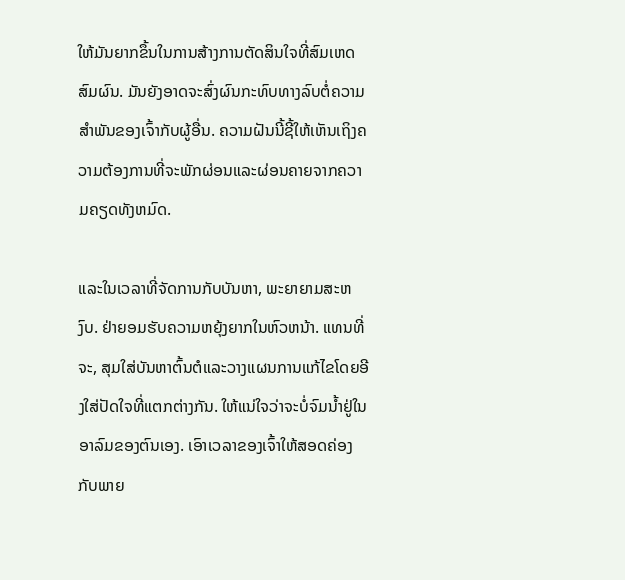ໃຫ້ມັນຍາກຂຶ້ນໃນການສ້າງການຕັດສິນໃຈທີ່ສົມເຫດສົມຜົນ. ມັນຍັງອາດຈະສົ່ງຜົນກະທົບທາງລົບຕໍ່ຄວາມສໍາພັນຂອງເຈົ້າກັບຜູ້ອື່ນ. ຄວາມຝັນນີ້ຊີ້ໃຫ້ເຫັນເຖິງຄວາມຕ້ອງການທີ່ຈະພັກຜ່ອນແລະຜ່ອນຄາຍຈາກຄວາມຄຽດທັງຫມົດ.

ແລະໃນເວລາທີ່ຈັດການກັບບັນຫາ, ພະຍາຍາມສະຫງົບ. ຢ່າຍອມຮັບຄວາມຫຍຸ້ງຍາກໃນຫົວຫນ້າ. ແທນທີ່ຈະ, ສຸມໃສ່ບັນຫາຕົ້ນຕໍແລະວາງແຜນການແກ້ໄຂໂດຍອີງໃສ່ປັດໃຈທີ່ແຕກຕ່າງກັນ. ໃຫ້ແນ່ໃຈວ່າຈະບໍ່ຈົມນ້ຳຢູ່ໃນອາລົມຂອງຕົນເອງ. ເອົາເວລາຂອງເຈົ້າໃຫ້ສອດຄ່ອງກັບພາຍ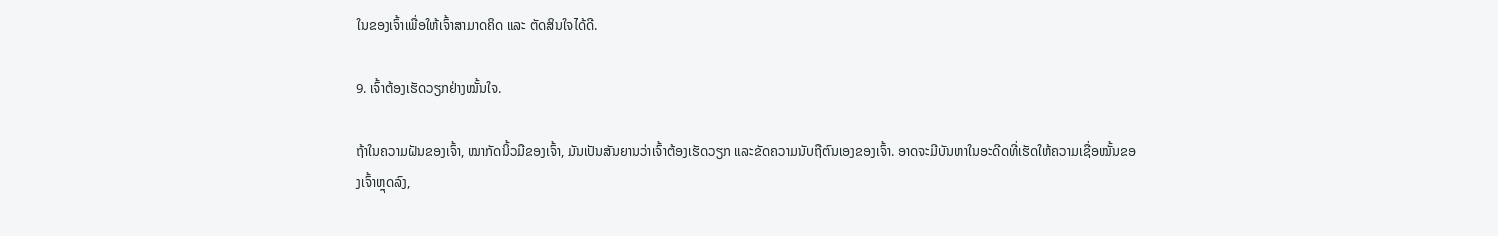ໃນຂອງເຈົ້າເພື່ອໃຫ້ເຈົ້າສາມາດຄິດ ແລະ ຕັດສິນໃຈໄດ້ດີ.

9. ເຈົ້າຕ້ອງເຮັດວຽກຢ່າງໝັ້ນໃຈ.

ຖ້າໃນຄວາມຝັນຂອງເຈົ້າ, ໝາກັດນິ້ວມືຂອງເຈົ້າ, ມັນເປັນສັນຍານວ່າເຈົ້າຕ້ອງເຮັດວຽກ ແລະຂັດຄວາມນັບຖືຕົນເອງຂອງເຈົ້າ. ອາດຈະມີບັນຫາໃນອະດີດທີ່ເຮັດໃຫ້ຄວາມເຊື່ອໝັ້ນຂອງເຈົ້າຫຼຸດລົງ,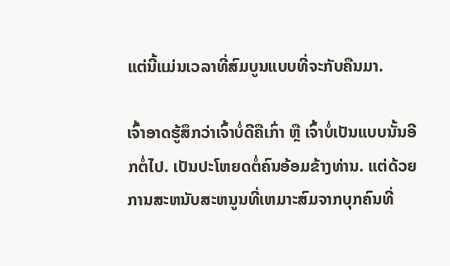ແຕ່ນີ້ແມ່ນເວລາທີ່ສົມບູນແບບທີ່ຈະກັບຄືນມາ.

ເຈົ້າອາດຮູ້ສຶກວ່າເຈົ້າບໍ່ດີຄືເກົ່າ ຫຼື ເຈົ້າບໍ່ເປັນແບບນັ້ນອີກຕໍ່ໄປ. ເປັນປະໂຫຍດຕໍ່ຄົນອ້ອມຂ້າງທ່ານ. ແຕ່ດ້ວຍການສະຫນັບສະຫນູນທີ່ເຫມາະສົມຈາກບຸກຄົນທີ່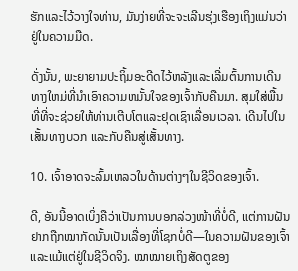ຮັກແລະໄວ້ວາງໃຈທ່ານ, ມັນງ່າຍທີ່ຈະຈະເລີນຮຸ່ງເຮືອງເຖິງແມ່ນວ່າຢູ່ໃນຄວາມມືດ.

ດັ່ງນັ້ນ, ພະຍາຍາມປະຖິ້ມອະດີດໄວ້ຫລັງແລະເລີ່ມຕົ້ນການເດີນທາງໃຫມ່ທີ່ນໍາເອົາຄວາມຫມັ້ນໃຈຂອງເຈົ້າກັບຄືນມາ. ສຸມໃສ່ພື້ນທີ່ທີ່ຈະຊ່ວຍໃຫ້ທ່ານເຕີບໂຕແລະຢຸດເຊົາເລື່ອນເວລາ. ເດີນໄປໃນເສັ້ນທາງບວກ ແລະກັບຄືນສູ່ເສັ້ນທາງ.

10. ເຈົ້າອາດຈະລົ້ມເຫລວໃນດ້ານຕ່າງໆໃນຊີວິດຂອງເຈົ້າ.

ດີ, ອັນນີ້ອາດເບິ່ງຄືວ່າເປັນການບອກລ່ວງໜ້າທີ່ບໍ່ດີ, ແຕ່ການຝັນຢາກຖືກໝາກັດນັ້ນເປັນເລື່ອງທີ່ໂຊກບໍ່ດີ—ໃນຄວາມຝັນຂອງເຈົ້າ ແລະແມ້ແຕ່ຢູ່ໃນຊີວິດຈິງ. ໝາໝາຍເຖິງສັດຕູຂອງ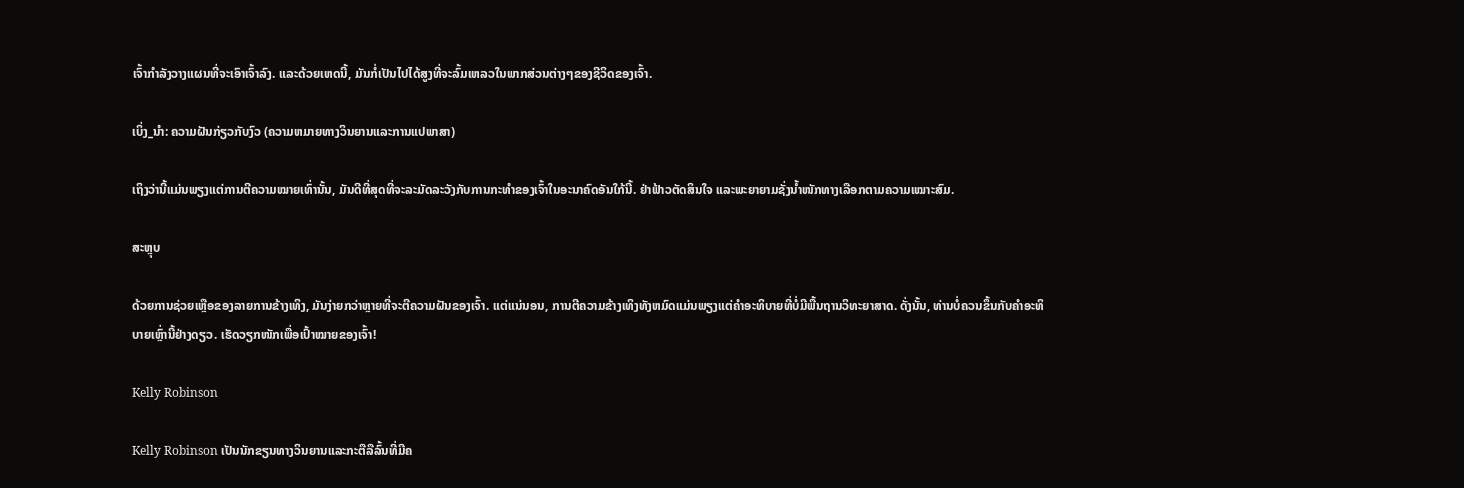ເຈົ້າກຳລັງວາງແຜນທີ່ຈະເອົາເຈົ້າລົງ. ແລະດ້ວຍເຫດນີ້, ມັນກໍ່ເປັນໄປໄດ້ສູງທີ່ຈະລົ້ມເຫລວໃນພາກສ່ວນຕ່າງໆຂອງຊີວິດຂອງເຈົ້າ.

ເບິ່ງ_ນຳ: ຄວາມຝັນກ່ຽວກັບງົວ (ຄວາມຫມາຍທາງວິນຍານແລະການແປພາສາ)

ເຖິງວ່ານີ້ແມ່ນພຽງແຕ່ການຕີຄວາມໝາຍເທົ່ານັ້ນ, ມັນດີທີ່ສຸດທີ່ຈະລະມັດລະວັງກັບການກະທຳຂອງເຈົ້າໃນອະນາຄົດອັນໃກ້ນີ້. ຢ່າຟ້າວຕັດສິນໃຈ ແລະພະຍາຍາມຊັ່ງນໍ້າໜັກທາງເລືອກຕາມຄວາມເໝາະສົມ.

ສະຫຼຸບ

ດ້ວຍການຊ່ວຍເຫຼືອຂອງລາຍການຂ້າງເທິງ, ມັນງ່າຍກວ່າຫຼາຍທີ່ຈະຕີຄວາມຝັນຂອງເຈົ້າ. ແຕ່ແນ່ນອນ, ການຕີຄວາມຂ້າງເທິງທັງຫມົດແມ່ນພຽງແຕ່ຄໍາອະທິບາຍທີ່ບໍ່ມີພື້ນຖານວິທະຍາສາດ. ດັ່ງນັ້ນ, ທ່ານບໍ່ຄວນຂຶ້ນກັບຄໍາອະທິບາຍເຫຼົ່ານີ້ຢ່າງດຽວ. ເຮັດວຽກໜັກເພື່ອເປົ້າໝາຍຂອງເຈົ້າ!

Kelly Robinson

Kelly Robinson ເປັນນັກຂຽນທາງວິນຍານແລະກະຕືລືລົ້ນທີ່ມີຄ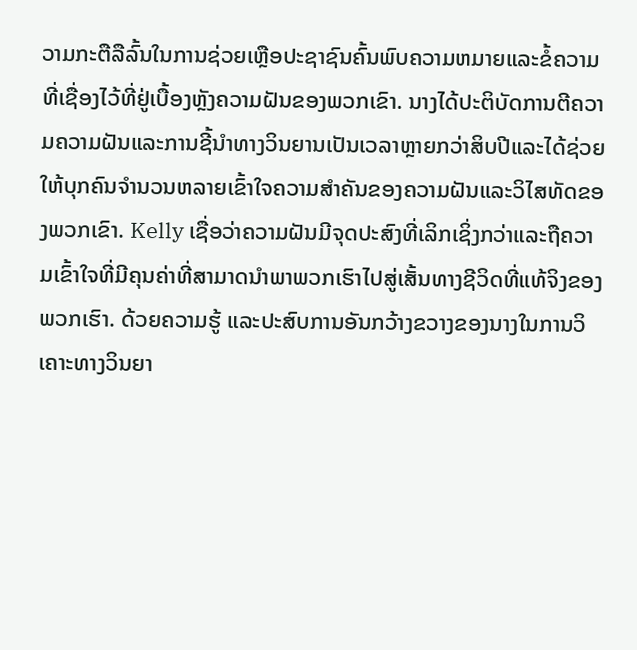ວາມກະຕືລືລົ້ນໃນການຊ່ວຍເຫຼືອປະຊາຊົນຄົ້ນພົບຄວາມຫມາຍແລະຂໍ້ຄວາມທີ່ເຊື່ອງໄວ້ທີ່ຢູ່ເບື້ອງຫຼັງຄວາມຝັນຂອງພວກເຂົາ. ນາງໄດ້ປະຕິບັດການຕີຄວາມຄວາມຝັນແລະການຊີ້ນໍາທາງວິນຍານເປັນເວລາຫຼາຍກວ່າສິບປີແລະໄດ້ຊ່ວຍໃຫ້ບຸກຄົນຈໍານວນຫລາຍເຂົ້າໃຈຄວາມສໍາຄັນຂອງຄວາມຝັນແລະວິໄສທັດຂອງພວກເຂົາ. Kelly ເຊື່ອວ່າຄວາມຝັນມີຈຸດປະສົງທີ່ເລິກເຊິ່ງກວ່າແລະຖືຄວາມເຂົ້າໃຈທີ່ມີຄຸນຄ່າທີ່ສາມາດນໍາພາພວກເຮົາໄປສູ່ເສັ້ນທາງຊີວິດທີ່ແທ້ຈິງຂອງພວກເຮົາ. ດ້ວຍຄວາມຮູ້ ແລະປະສົບການອັນກວ້າງຂວາງຂອງນາງໃນການວິເຄາະທາງວິນຍາ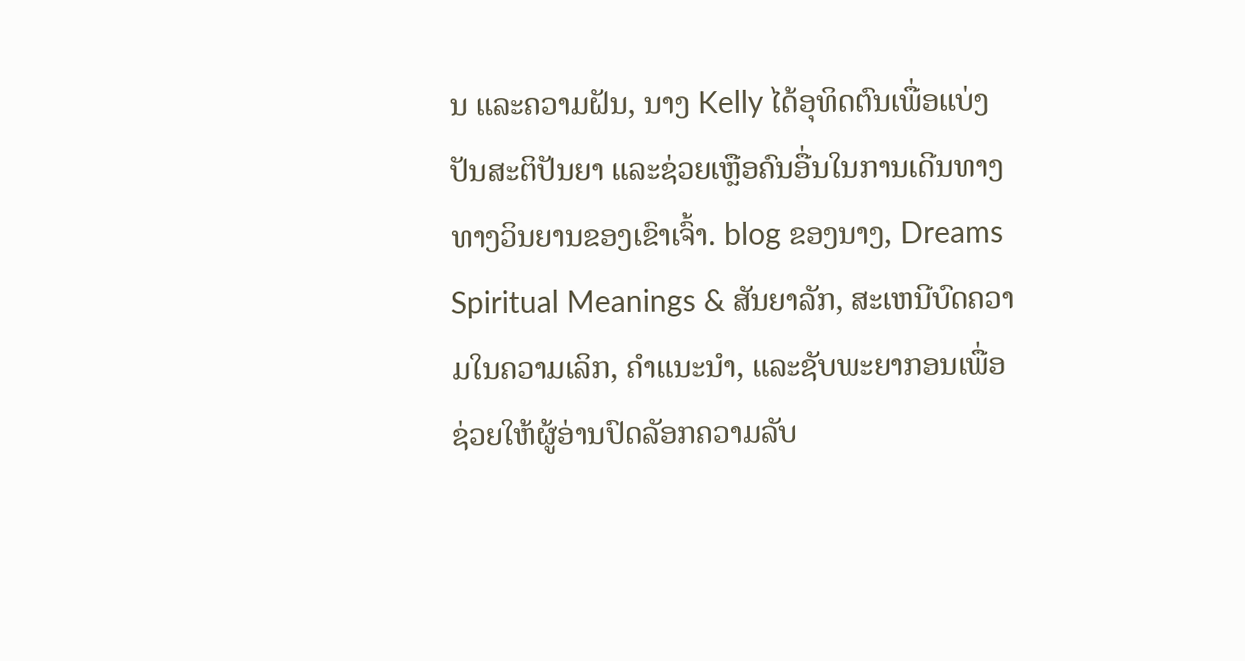ນ ແລະຄວາມຝັນ, ນາງ Kelly ໄດ້ອຸທິດຕົນເພື່ອແບ່ງປັນສະຕິປັນຍາ ແລະຊ່ວຍເຫຼືອຄົນອື່ນໃນການເດີນທາງທາງວິນຍານຂອງເຂົາເຈົ້າ. blog ຂອງນາງ, Dreams Spiritual Meanings & ສັນຍາລັກ, ສະເຫນີບົດຄວາມໃນຄວາມເລິກ, ຄໍາແນະນໍາ, ແລະຊັບພະຍາກອນເພື່ອຊ່ວຍໃຫ້ຜູ້ອ່ານປົດລັອກຄວາມລັບ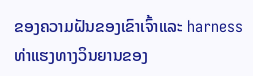ຂອງຄວາມຝັນຂອງເຂົາເຈົ້າແລະ harness ທ່າແຮງທາງວິນຍານຂອງ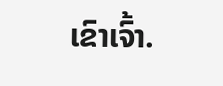ເຂົາເຈົ້າ.